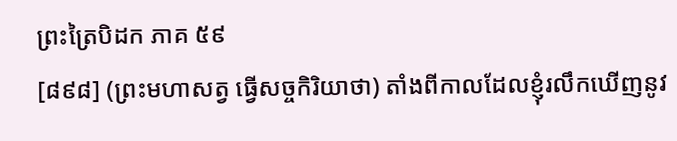ព្រះត្រៃបិដក ភាគ ៥៩
[៨៩៨] (ព្រះមហាសត្វ ធ្វើសច្ចកិរិយាថា) តាំងពីកាលដែលខ្ញុំរលឹកឃើញនូវ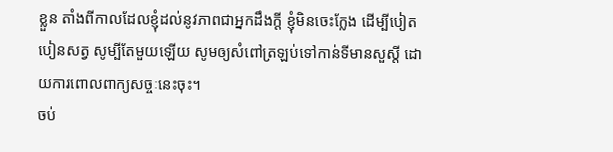ខ្លួន តាំងពីកាលដែលខ្ញុំដល់នូវភាពជាអ្នកដឹងក្តី ខ្ញុំមិនចេះក្លែង ដើម្បីបៀតបៀនសត្វ សូម្បីតែមួយឡើយ សូមឲ្យសំពៅត្រឡប់ទៅកាន់ទីមានសួស្តី ដោយការពោលពាក្យសច្ចៈនេះចុះ។
ចប់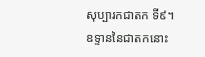សុប្បារកជាតក ទី៩។
ឧទ្ទាននៃជាតកនោះ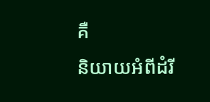គឺ
និយាយអំពីដំរី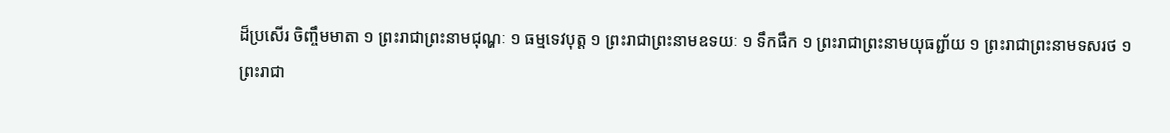ដ៏ប្រសើរ ចិញ្ចឹមមាតា ១ ព្រះរាជាព្រះនាមជុណ្ហៈ ១ ធម្មទេវបុត្ត ១ ព្រះរាជាព្រះនាមឧទយៈ ១ ទឹកផឹក ១ ព្រះរាជាព្រះនាមយុធព្ជា័យ ១ ព្រះរាជាព្រះនាមទសរថ ១ ព្រះរាជា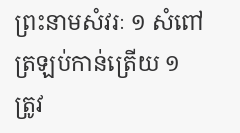ព្រះនាមសំវរៈ ១ សំពៅត្រឡប់កាន់ត្រើយ ១ ត្រូវ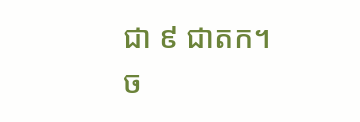ជា ៩ ជាតក។
ច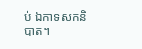ប់ ឯកាទសកនិបាត។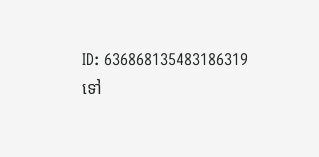ID: 636868135483186319
ទៅ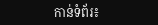កាន់ទំព័រ៖